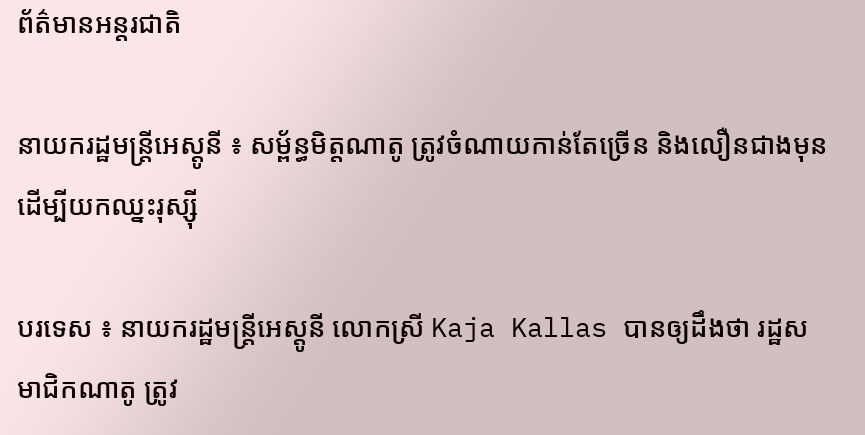ព័ត៌មានអន្តរជាតិ

នាយករដ្ឋមន្រ្តីអេស្ដូនី ៖ សម្ព័ន្ធមិត្តណាតូ ត្រូវចំណាយកាន់តែច្រើន និងលឿនជាងមុន ដើម្បីយកឈ្នះរុស្ស៊ី

បរទេស ៖ នាយករដ្ឋមន្ត្រីអេស្តូនី លោកស្រី Kaja Kallas បានឲ្យដឹងថា រដ្ឋសមាជិកណាតូ ត្រូវ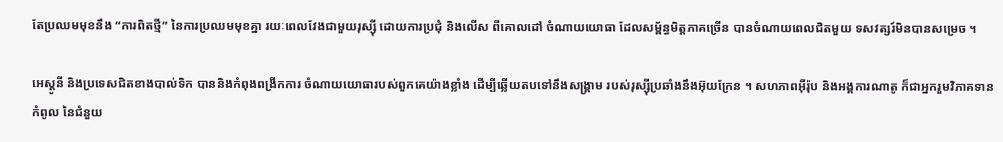តែប្រឈមមុខនឹង “ការពិតថ្មី” នៃការប្រឈមមុខគ្នា រយៈពេលវែងជាមួយរុស្ស៊ី ដោយការប្រជុំ និងលើស ពីគោលដៅ ចំណាយយោធា ដែលសម្ព័ន្ធមិត្តភាគច្រើន បានចំណាយពេលជិតមួយ ទសវត្សរ៍មិនបានសម្រេច ។

អេស្តូនី និងប្រទេសជិតខាងបាល់ទិក បាននិងកំពុងពង្រីកការ ចំណាយយោធារបស់ពួកគេយ៉ាងខ្លាំង ដើម្បីឆ្លើយតបទៅនឹងសង្គ្រាម របស់រុស្ស៊ីប្រឆាំងនឹងអ៊ុយក្រែន ។ សហភាពអ៊ឺរ៉ុប និងអង្គការណាតូ ក៏ជាអ្នករួមវិភាគទានកំពូល នៃជំនួយ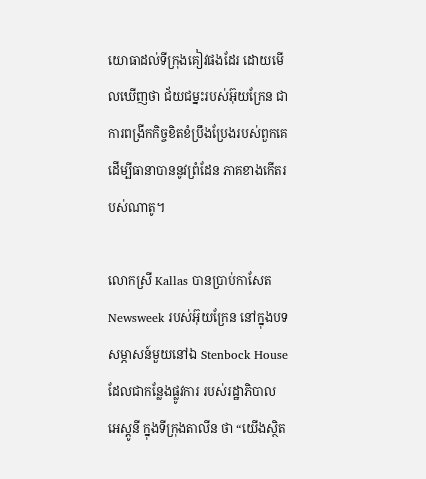យោធាដល់ទីក្រុងគៀវផងដែរ ដោយមើលឃើញថា ជ័យជម្នះរបស់អ៊ុយក្រែន ជាការពង្រីកកិច្ចខិតខំប្រឹងប្រែងរបស់ពួកគេ ដើម្បីធានាបាននូវព្រំដែន ភាគខាងកើតរបស់ណាតូ។

លោកស្រី Kallas បានប្រាប់កាសែត Newsweek របស់អ៊ុយក្រែន នៅក្នុងបទសម្ភាសន៍មួយនៅឯ Stenbock House ដែលជាកន្លែងផ្លូវការ របស់រដ្ឋាភិបាល អេស្តូនី ក្នុងទីក្រុងតាលីន ថា “យើងស្ថិត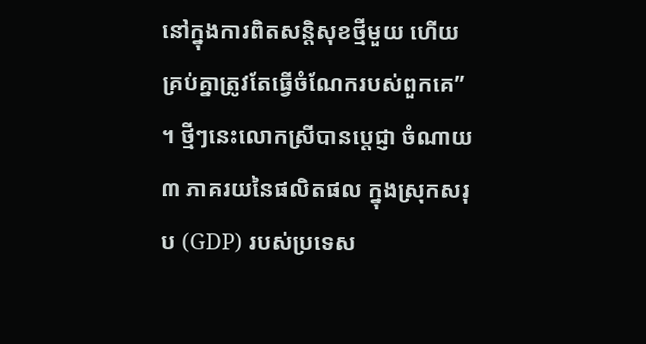នៅក្នុងការពិតសន្តិសុខថ្មីមួយ ហើយគ្រប់គ្នាត្រូវតែធ្វើចំណែករបស់ពួកគេ” ។ ថ្មីៗនេះលោកស្រីបានប្តេជ្ញា ចំណាយ ៣ ភាគរយនៃផលិតផល ក្នុងស្រុកសរុប (GDP) របស់ប្រទេស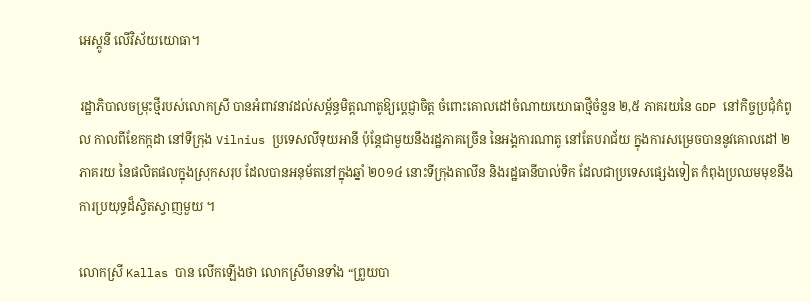អេស្តូនី លើវិស័យយោធា។

រដ្ឋាភិបាលចម្រុះថ្មីរបស់លោកស្រី បានអំពាវនាវដល់សម្ព័ន្ធមិត្តណាតូឱ្យប្តេជ្ញាចិត្ត ចំពោះគោលដៅចំណាយយោធាថ្មីចំនួន ២,៥ ភាគរយនៃ GDP នៅកិច្ចប្រជុំកំពូល កាលពីខែកក្កដា នៅទីក្រុង Vilnius ប្រទេសលីទុយអានី ប៉ុន្តែជាមួយនឹងរដ្ឋភាគច្រើន នៃអង្គការណាតូ នៅតែបរាជ័យ ក្នុងការសម្រេចបាននូវគោលដៅ ២ ភាគរយ នៃផលិតផលក្នុងស្រុកសរុប ដែលបានអនុម័តនៅក្នុងឆ្នាំ ២០១៤ នោះទីក្រុងតាលីន និងរដ្ឋធានីបាល់ទិក ដែលជាប្រទេសផ្សេងទៀត កំពុងប្រឈមមុខនឹង ការប្រយុទ្ធដ៏ស្វិតស្វាញមួយ ។

លោកស្រី Kallas បាន លើកឡើងថា លោកស្រីមានទាំង “ព្រួយបា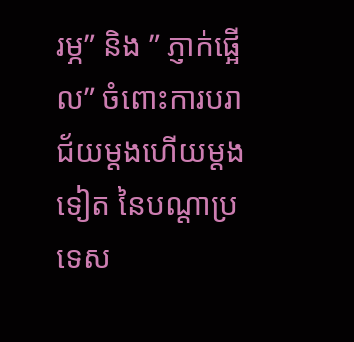រម្ភ” និង ” ភ្ញាក់ផ្អើល” ចំពោះការបរាជ័យម្តងហើយម្តងទៀត នៃបណ្តាប្រទេស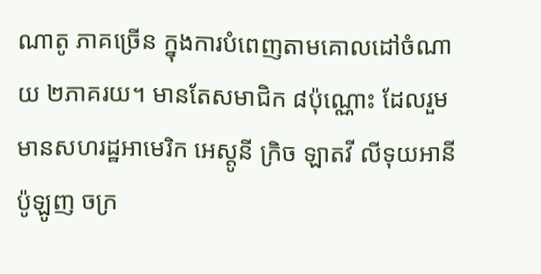ណាតូ ភាគច្រើន ក្នុងការបំពេញតាមគោលដៅចំណាយ ២ភាគរយ។ មានតែសមាជិក ៨ប៉ុណ្ណោះ ដែលរួមមានសហរដ្ឋអាមេរិក អេស្តូនី ក្រិច ឡាតវី លីទុយអានី ប៉ូឡូញ ចក្រ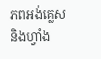ភពអង់គ្លេស និងហ្វាំង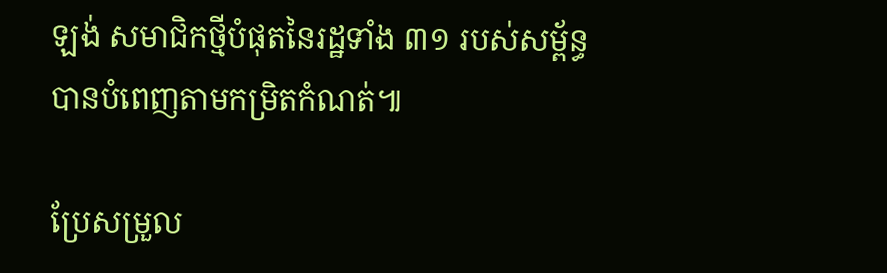ឡង់ សមាជិកថ្មីបំផុតនៃរដ្ឋទាំង ៣១ របស់សម្ព័ន្ធ បានបំពេញតាមកម្រិតកំណត់៕

ប្រែសម្រួល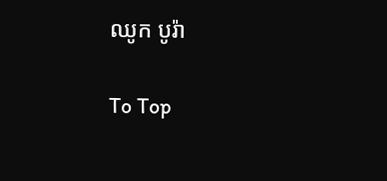ឈូក បូរ៉ា

To Top